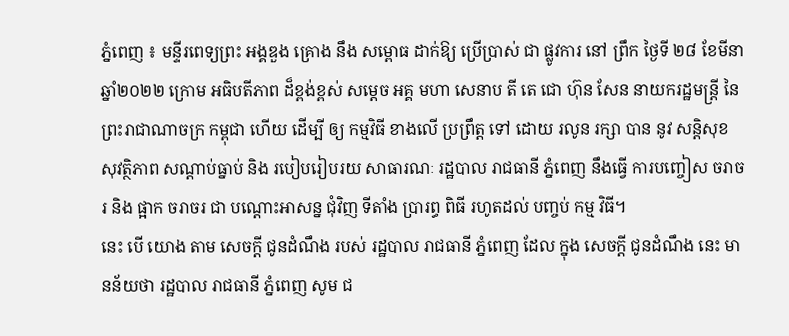ភ្នំពេញ ៖ មន្ទីរពេទ្យព្រះ អង្គឌួង គ្រោង នឹង សម្ពោធ ដាក់ឱ្យ ប្រើប្រាស់ ជា ផ្លូវការ នៅ ព្រឹក ថ្ងៃទី ២៨ ខែមីនា ឆ្នាំ២០២២ ក្រោម អធិបតីភាព ដ៏ខ្ពង់ខ្ពស់ សម្ដេច អគ្គ មហា សេនាប តី តេ ជោ ហ៊ុន សែន នាយករដ្ឋមន្ត្រី នៃ ព្រះរាជាណាចក្រ កម្ពុជា ហើយ ដើម្បី ឲ្យ កម្មវិធី ខាងលើ ប្រព្រឹត្ត ទៅ ដោយ រលូន រក្សា បាន នូវ សន្តិសុខ សុវត្ថិភាព សណ្តាប់ធ្នាប់ និង របៀបរៀបរយ សាធារណៈ រដ្ឋបាល រាជធានី ភ្នំពេញ នឹងធ្វើ ការបញ្ចៀស ចរាចរ និង ផ្អាក ចរាចរ ជា បណ្តោះអាសន្ន ជុំវិញ ទីតាំង ប្រារព្ធ ពិធី រហូតដល់ បញ្ចប់ កម្ម វិធី។
នេះ បើ យោង តាម សេចក្តី ជូនដំណឹង របស់ រដ្ឋបាល រាជធានី ភ្នំពេញ ដែល ក្នុង សេចក្តី ជូនដំណឹង នេះ មានន័យថា រដ្ឋបាល រាជធានី ភ្នំពេញ សូម ជ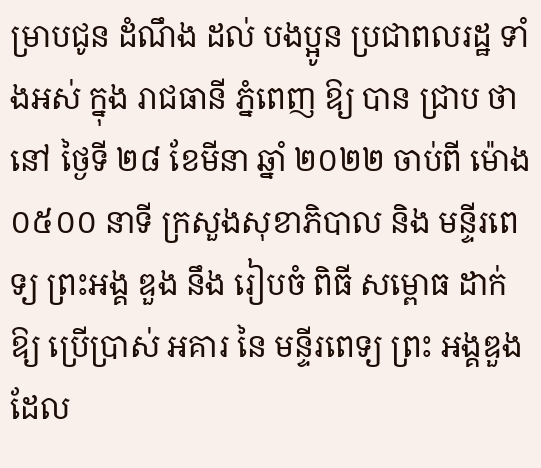ម្រាបជូន ដំណឹង ដល់ បងប្អូន ប្រជាពលរដ្ឋ ទាំងអស់ ក្នុង រាជធានី ភ្នំពេញ ឱ្យ បាន ជ្រាប ថា នៅ ថ្ងៃទី ២៨ ខែមីនា ឆ្នាំ ២០២២ ចាប់ពី ម៉ោង ០៥០០ នាទី ក្រសួងសុខាភិបាល និង មន្ទីរពេទ្យ ព្រះអង្គ ឌួង នឹង រៀបចំ ពិធី សម្ពោធ ដាក់ឱ្យ ប្រើប្រាស់ អគារ នៃ មន្ទីរពេទ្យ ព្រះ អង្គឌួង ដែល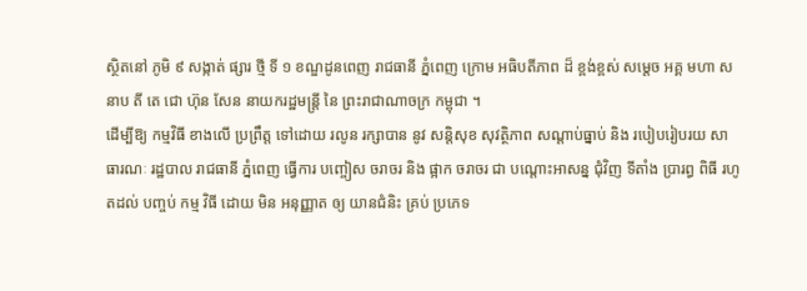ស្ថិតនៅ ភូមិ ៩ សង្កាត់ ផ្សារ ថ្មី ទី ១ ខណ្ឌដូនពេញ រាជធានី ភ្នំពេញ ក្រោម អធិបតីភាព ដ៏ ខ្ពង់ខ្ពស់ សម្ដេច អគ្គ មហា សនាប តី តេ ជោ ហ៊ុន សែន នាយករដ្ឋមន្ត្រី នៃ ព្រះរាជាណាចក្រ កម្ពុជា ។
ដើម្បីឱ្យ កម្មវិធី ខាងលើ ប្រព្រឹត្ត ទៅដោយ រលូន រក្សាបាន នូវ សន្តិសុខ សុវត្ថិភាព សណ្តាប់ធ្នាប់ និង របៀបរៀបរយ សាធារណៈ រដ្ឋបាល រាជធានី ភ្នំពេញ ធ្វើការ បញ្ចៀស ចរាចរ និង ផ្អាក ចរាចរ ជា បណ្តោះអាសន្ន ជុំវិញ ទីតាំង ប្រារព្ធ ពិធី រហូតដល់ បញ្ចប់ កម្ម វិធី ដោយ មិន អនុញ្ញាត ឲ្យ យានជំនិះ គ្រប់ ប្រភេទ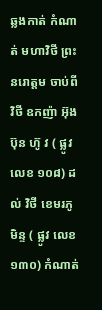ឆ្លងកាត់ កំណាត់ មហាវិថី ព្រះ នរោត្តម ចាប់ពី វិថី ឧកញ៉ា អ៊ុង ប៊ុន ហ៊ូ វ ( ផ្លូវ លេខ ១០៨) ដល់ វិថី ខេមរភូមិន្ទ ( ផ្លូវ លេខ ១៣០) កំណាត់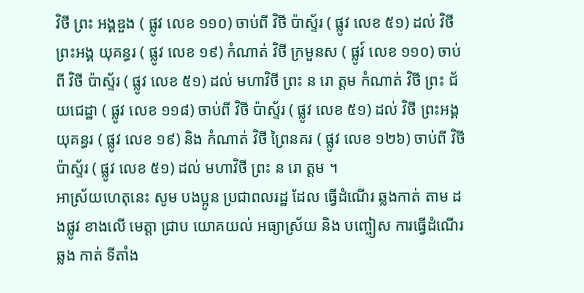វិថី ព្រះ អង្គឌួង ( ផ្លូវ លេខ ១១០) ចាប់ពី វិថី ប៉ាស្ទ័រ ( ផ្លូវ លេខ ៥១) ដល់ វិថី ព្រះអង្គ យុគន្ធរ ( ផ្លូវ លេខ ១៩) កំណាត់ វិថី ក្រមួនស ( ផ្លូវ៍ លេខ ១១០) ចាប់ពី វិថី ប៉ាស្ទ័រ ( ផ្លូវ លេខ ៥១) ដល់ មហាវិថី ព្រះ ន រោ ត្ដម កំណាត់ វិថី ព្រះ ជ័យជេដ្ឋា ( ផ្លូវ លេខ ១១៨) ចាប់ពី វិថី ប៉ាស្ទ័រ ( ផ្លូវ លេខ ៥១) ដល់ វិថី ព្រះអង្គ យុគន្ធរ ( ផ្លូវ លេខ ១៩) និង កំណាត់ វិថី ព្រៃនគរ ( ផ្លូវ លេខ ១២៦) ចាប់ពី វិថី ប៉ាស្ទ័រ ( ផ្លូវ លេខ ៥១) ដល់ មហាវិថី ព្រះ ន រោ ត្ដម ។
អាស្រ័យហេតុនេះ សូម បងប្អូន ប្រជាពលរដ្ឋ ដែល ធ្វើដំណើរ ឆ្លងកាត់ តាម ដងផ្លូវ ខាងលើ មេត្តា ជ្រាប យោគយល់ អធ្យាស្រ័យ និង បញ្ចៀស ការធ្វើដំណើរ ឆ្លង កាត់ ទីតាំង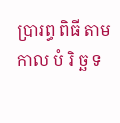ប្រារព្ធ ពិធី តាម កាល បំ រិ ច្ឆ ទ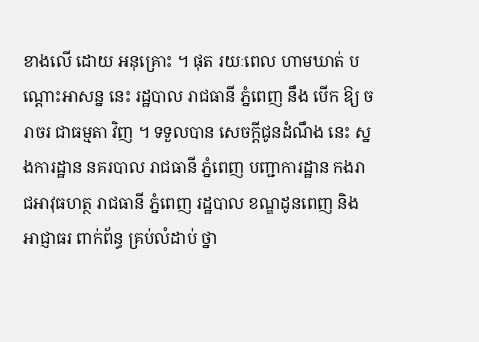ខាងលើ ដោយ អនុគ្រោះ ។ ផុត រយៈពេល ហាមឃាត់ បណ្តោះអាសន្ន នេះ រដ្ឋបាល រាជធានី ភ្នំពេញ នឹង បើក ឱ្យ ចរាចរ ជាធម្មតា វិញ ។ ទទួលបាន សេចក្ដីជូនដំណឹង នេះ ស្នងការដ្ឋាន នគរបាល រាជធានី ភ្នំពេញ បញ្ជាការដ្ឋាន កងរាជអាវុធហត្ថ រាជធានី ភ្នំពេញ រដ្ឋបាល ខណ្ឌដូនពេញ និង អាជ្ញាធរ ពាក់ព័ន្ធ គ្រប់លំដាប់ ថ្នា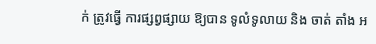ក់ ត្រូវធ្វើ ការផ្សព្វផ្សាយ ឱ្យបាន ទូលំទូលាយ និង ចាត់ តាំង អ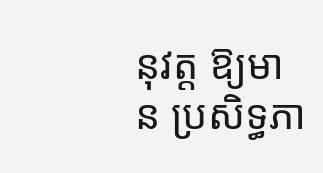នុវត្ត ឱ្យមាន ប្រសិទ្ធភា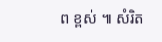ព ខ្ពស់ ៕ សំរិត